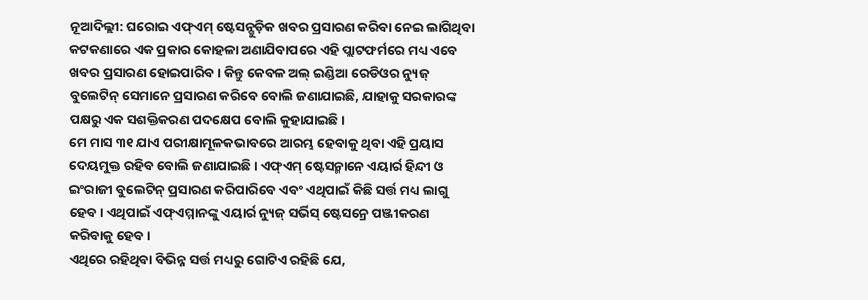ନୂଆଦିଲ୍ଲୀ: ଘରୋଇ ଏଫ୍ଏମ୍ ଷ୍ଟେସନ୍ଗୁଡ଼ିକ ଖବର ପ୍ରସାରଣ କରିବା ନେଇ ଲାଗିଥିବା କଟକଣାରେ ଏକ ପ୍ରକାର କୋହଳା ଅଣାଯିବାପରେ ଏହି ପ୍ଲାଟଫର୍ମରେ ମଧ୍ୟ ଏବେ ଖବର ପ୍ରସାରଣ ହୋଇପାରିବ। କିନ୍ତୁ କେବଳ ଅଲ୍ ଇଣ୍ଡିଆ ରେଡିଓର ନ୍ୟୁଜ୍ ବୁଲେଟିନ୍ ସେମାନେ ପ୍ରସାରଣ କରିବେ ବୋଲି ଜଣାଯାଇଛି, ଯାହାକୁ ସରକାରଙ୍କ ପକ୍ଷରୁ ଏକ ସଶକ୍ତିକରଣ ପଦକ୍ଷେପ ବୋଲି କୁହାଯାଇଛି।
ମେ ମାସ ୩୧ ଯାଏ ପରୀକ୍ଷାମୂଳକଭାବରେ ଆରମ୍ଭ ହେବାକୁ ଥିବା ଏହି ପ୍ରୟାସ ଦେୟମୁକ୍ତ ରହିବ ବୋଲି ଜଣାଯାଇଛି। ଏଫ୍ଏମ୍ ଷ୍ଟେସନ୍ମାନେ ଏୟାର୍ର ହିନ୍ଦୀ ଓ ଇଂରାଜୀ ବୁଲେଟିନ୍ ପ୍ରସାରଣ କରିପାରିବେ ଏବଂ ଏଥିପାଇଁ କିଛି ସର୍ତ୍ତ ମଧ୍ୟ ଲାଗୁ ହେବ। ଏଥିପାଇଁ ଏଫ୍ଏମ୍ମାନଙ୍କୁ ଏୟାର୍ର ନ୍ୟୁଜ୍ ସର୍ଭିସ୍ ଷ୍ଟେସନ୍ରେ ପଞ୍ଜୀକରଣ କରିବାକୁ ହେବ।
ଏଥିରେ ରହିଥିବା ବିଭିନ୍ନ ସର୍ତ୍ତ ମଧ୍ୟରୁ ଗୋଟିଏ ରହିଛି ଯେ,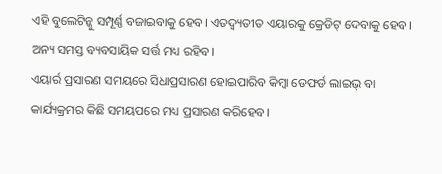ଏହି ବୁଲେଟିନ୍କୁ ସମ୍ପୂର୍ଣ୍ଣ ବଜାଇବାକୁ ହେବ। ଏତଦ୍ବ୍ୟତୀତ ଏୟାରକୁ କ୍ରେଡିଟ୍ ଦେବାକୁ ହେବ। ଅନ୍ୟ ସମସ୍ତ ବ୍ୟବସାୟିକ ସର୍ତ୍ତ ମଧ୍ୟ ରହିବ।
ଏୟାର୍ର ପ୍ରସାରଣ ସମୟରେ ସିଧାପ୍ରସାରଣ ହୋଇପାରିବ କିମ୍ବା ଡେଫର୍ଡ ଲାଇଭ୍ ବା କାର୍ଯ୍ୟକ୍ରମର କିଛି ସମୟପରେ ମଧ୍ୟ ପ୍ରସାରଣ କରିହେବ।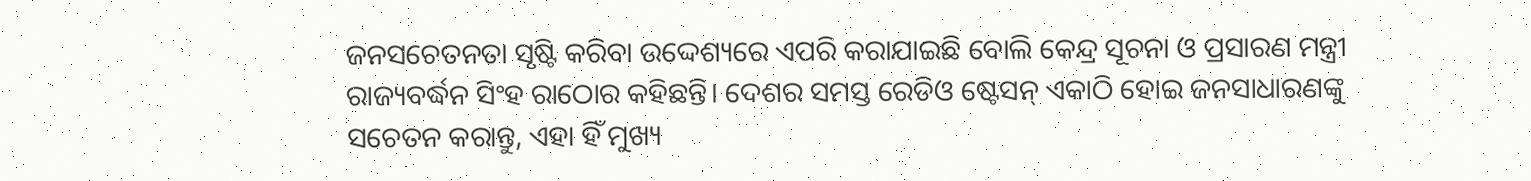ଜନସଚେତନତା ସୃଷ୍ଟି କରିବା ଉଦ୍ଦେଶ୍ୟରେ ଏପରି କରାଯାଇଛି ବୋଲି କେନ୍ଦ୍ର ସୂଚନା ଓ ପ୍ରସାରଣ ମନ୍ତ୍ରୀ ରାଜ୍ୟବର୍ଦ୍ଧନ ସିଂହ ରାଠୋର କହିଛନ୍ତି। ଦେଶର ସମସ୍ତ ରେଡିଓ ଷ୍ଟେସନ୍ ଏକାଠି ହୋଇ ଜନସାଧାରଣଙ୍କୁ ସଚେତନ କରାନ୍ତୁ, ଏହା ହିଁ ମୁଖ୍ୟ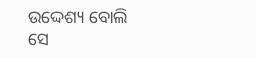ଉଦ୍ଦେଶ୍ୟ ବୋଲି ସେ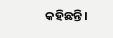କହିଛନ୍ତି।